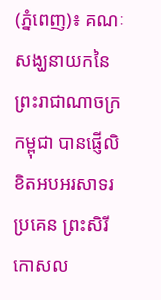(ភ្នំពេញ)៖ គណៈសង្ឃនាយកនៃព្រះរាជាណាចក្រកម្ពុជា បានផ្ញើលិខិតអបអរសាទរ ប្រគេន ព្រះសិរីកោសល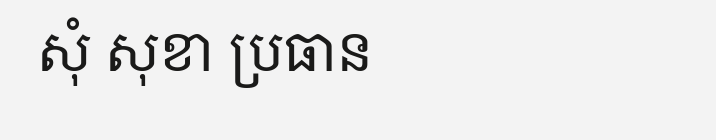សុំ សុខា ប្រធាន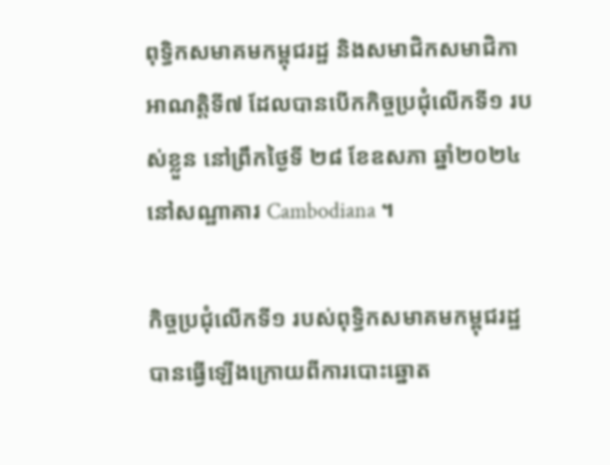ពុទ្ធិកសមាគមកម្ពុជរដ្ឋ និងសមាជិកសមាជិកា អាណត្តិទី៧ ដែលបានបើកកិច្ចប្រជុំលើកទី១ របស់ខ្លួន នៅព្រឹកថ្ងៃទី ២៨ ខែឧសភា ឆ្នាំ២០២៤ នៅសណ្ឋាគារ Cambodiana ។

កិច្ចប្រជុំលើកទី១ របស់ពុទ្ធិកសមាគមកម្ពុជរដ្ឋ បានធ្វើឡើងក្រោយពីការបោះឆ្នោត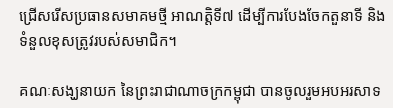ជ្រើសរើសប្រធានសមាគមថ្មី អាណត្តិទី៧ ដើម្បីការបែងចែកតួនាទី និងទំនួលខុសត្រូវរបស់សមាជិក។

គណៈសង្ឃនាយក នៃព្រះរាជាណាចក្រកម្ពុជា បានចូលរួមអបអរសាទ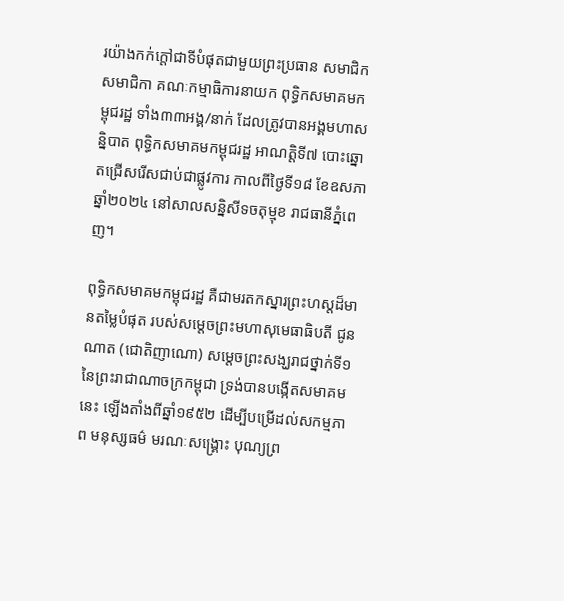រយ៉ាងកក់ក្ដៅជាទីបំផុតជាមួយព្រះប្រធាន សមាជិកសមាជិកា គណៈកម្មាធិការនាយក ពុទ្ធិកសមាគមកម្ពុជរដ្ឋ ទាំង៣៣អង្គ/នាក់ ដែលត្រូវបានអង្គមហាសន្និបាត ពុទ្ធិកសមាគមកម្ពុជរដ្ឋ អាណត្តិទី៧ បោះឆ្នោតជ្រើសរើសជាប់ជាផ្លូវការ កាលពីថ្ងៃទី១៨ ខែឧសភា ឆ្នាំ២០២៤ នៅសាលសន្និសីទចតុម្មុខ រាជធានីភ្នំពេញ។

ពុទ្ធិកសមាគមកម្ពុជរដ្ឋ គឺជាមរតកស្នារព្រះហស្តដ៏មានតម្លៃបំផុត របស់សម្តេចព្រះមហាសុមេធាធិបតី ជូន ណាត (ជោតិញាណោ) សម្ដេចព្រះសង្ឃរាជថ្នាក់ទី១ នៃព្រះរាជាណាចក្រកម្ពុជា ទ្រង់បានបង្កើតសមាគមនេះ ឡើងតាំងពីឆ្នាំ១៩៥២ ដើម្បីបម្រើដល់សកម្មភាព មនុស្សធម៌ មរណៈសង្គ្រោះ បុណ្យព្រ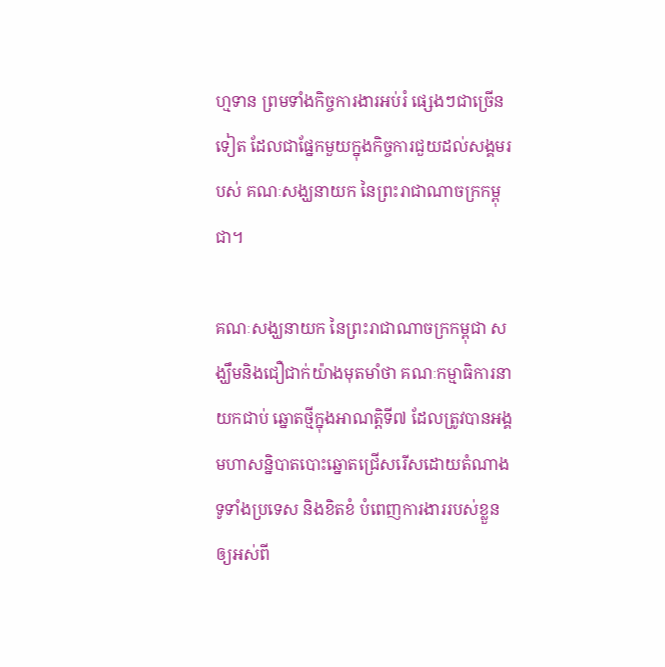ហ្មទាន ព្រមទាំងកិច្ចការងារអប់រំ ផ្សេងៗជាច្រើនទៀត ដែលជាផ្នែកមួយក្នុងកិច្ចការជួយដល់សង្គមរបស់ គណៈសង្ឃនាយក នៃព្រះរាជាណាចក្រកម្ពុជា។

គណៈសង្ឃនាយក នៃព្រះរាជាណាចក្រកម្ពុជា សង្ឃឹមនិងជឿជាក់យ៉ាងមុតមាំថា គណៈកម្មាធិការនាយកជាប់ ឆ្នោតថ្មីក្នុងអាណត្តិទី៧ ដែលត្រូវបានអង្គមហាសន្និបាតបោះឆ្នោតជ្រើសរើសដោយតំណាងទូទាំងប្រទេស និងខិតខំ បំពេញការងាររបស់ខ្លួនឲ្យអស់ពី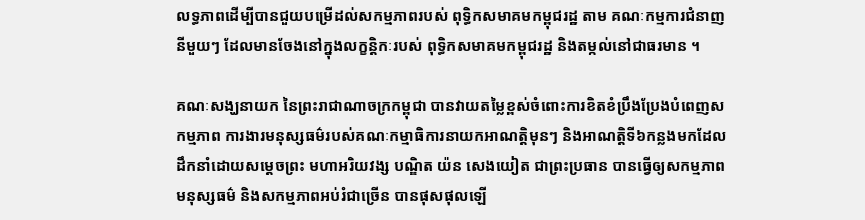លទ្ធភាពដើម្បីបានជួយបម្រើដល់សកម្មភាពរបស់ ពុទ្ធិកសមាគមកម្ពុជរដ្ឋ តាម គណៈកម្មការជំនាញនីមួយៗ ដែលមានចែងនៅក្នុងលក្ខន្តិកៈរបស់ ពុទ្ធិកសមាគមកម្ពុជរដ្ឋ និងតម្កល់នៅជាធរមាន ។

គណៈសង្ឃនាយក នៃព្រះរាជាណាចក្រកម្ពុជា បានវាយតម្លៃខ្ពស់ចំពោះការខិតខំប្រឹងប្រែងបំពេញសកម្មភាព ការងារមនុស្សធម៌របស់គណៈកម្មាធិការនាយកអាណត្តិមុនៗ និងអាណត្តិទី៦កន្លងមកដែលដឹកនាំដោយសម្តេចព្រះ មហាអរិយវង្ស បណ្ឌិត យ៉ន សេងយៀត ជាព្រះប្រធាន បានធ្វើឲ្យសកម្មភាពមនុស្សធម៌ និងសកម្មភាពអប់រំជាច្រើន បានផុសផុលឡើ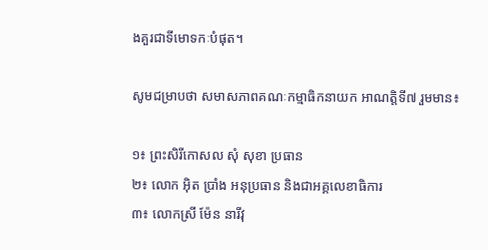ងគួរជាទីមោទកៈបំផុត។

សូមជម្រាបថា សមាសភាពគណៈកម្មាធិកនាយក អាណត្តិទី៧ រួមមាន៖

១៖ ព្រះសិរីកោសល សុំ សុខា ប្រធាន
២៖ លោក អ៊ិត ប្រាំង អនុប្រធាន និងជាអគ្គលេខាធិការ
៣៖ លោកស្រី ម៉ែន នារីវុ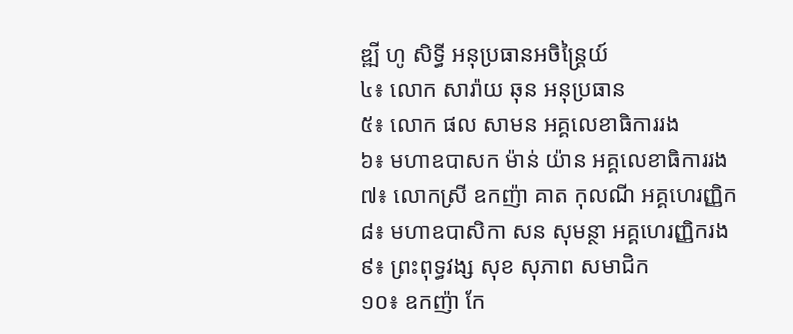ឌ្ឍី ហូ សិទ្ធី អនុប្រធានអចិន្រ្តៃយ៍
៤៖ លោក សារ៉ាយ ឆុន អនុប្រធាន
៥៖ លោក ផល សាមន អគ្គលេខាធិការរង
៦៖ មហាឧបាសក ម៉ាន់ យ៉ាន អគ្គលេខាធិការរង
៧៖ លោកស្រី ឧកញ៉ា គាត កុលណី អគ្គហេរញ្ញិក
៨៖ មហាឧបាសិកា សន សុមន្ថា អគ្គហេរញ្ញិករង
៩៖ ព្រះពុទ្ធវង្ស សុខ សុភាព សមាជិក
១០៖ ឧកញ៉ា កែ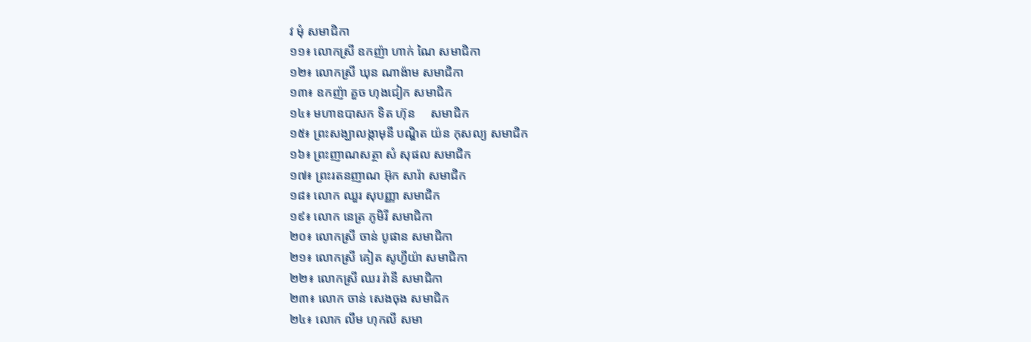វ មុំ សមាជិកា
១១៖ លោកស្រី ឧកញ៉ា ហាក់ ណៃ សមាជិកា
១២៖ លោកស្រី ឃុន ណាង៉ាម សមាជិកា
១៣៖ ឧកញ៉ា គួច ហុងជៀក សមាជិក
១៤៖ មហាឧបាសក ទិត ហ៊ុន     សមាជិក
១៥៖ ព្រះសង្ឃាលង្កាមុនី បណ្ឌិត យ៉ន កុសល្យ សមាជិក
១៦៖ ព្រះញាណសត្ថា សំ សុផល សមាជិក
១៧៖ ព្រះរតនញាណ អ៊ុក សារ៉ា សមាជិក
១៨៖ លោក ឈួរ សុបញ្ញា សមាជិក
១៩៖ លោក នេត្រ ភូមិរី សមាជិកា
២០៖ លោកស្រី ចាន់ បូផាន សមាជិកា
២១៖ លោកស្រី គៀត សូហ្វីយ៉ា សមាជិកា
២២៖ លោកស្រី ឈរ រ៉ានី សមាជិកា
២៣៖ លោក ចាន់ សេងចុង សមាជិក
២៤៖ លោក លឹម ហុកលី សមា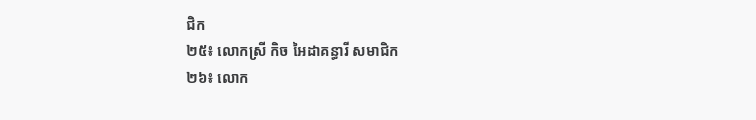ជិក
២៥៖ លោកស្រី កិច អៃដាគន្ធារី សមាជិក
២៦៖ លោក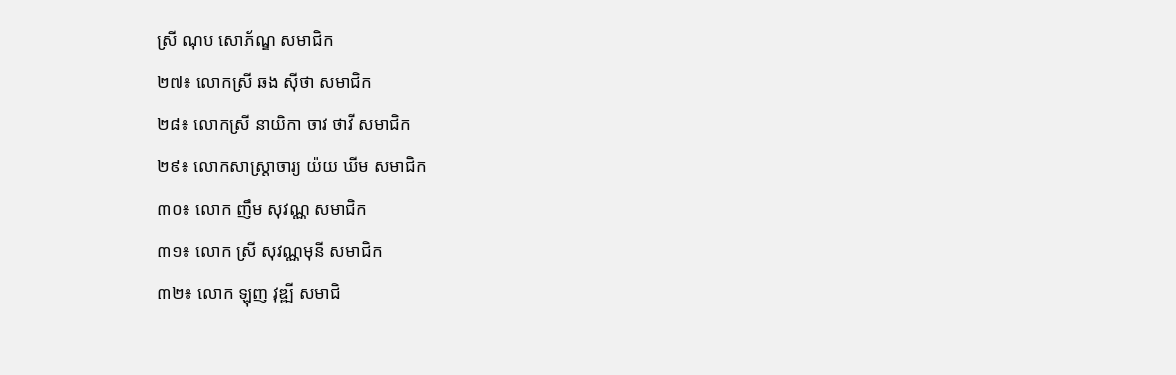ស្រី ណុប សោភ័ណ្ឌ សមាជិក
២៧៖ លោកស្រី ឆង ស៊ីថា សមាជិក
២៨៖ លោកស្រី នាយិកា ចាវ ថាវី សមាជិក
២៩៖ លោកសាស្រ្តាចារ្យ យ៉យ ឃីម សមាជិក
៣០៖ លោក ញឹម សុវណ្ណ សមាជិក
៣១៖ លោក ស្រី សុវណ្ណមុនី សមាជិក
៣២៖ លោក ឡុញ វុឌ្ឍី សមាជិ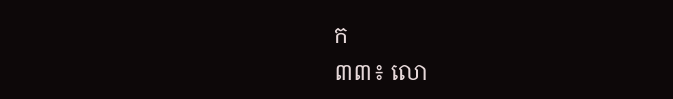ក
៣៣៖ លោ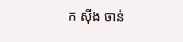ក ស៊ីង ចាន់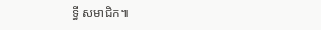ទ្ធី សមាជិក៕